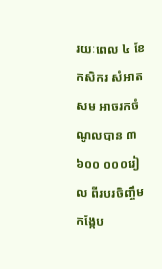រយៈពេល ៤ ខែ កសិករ សំអាត សម អាចរកចំណូលបាន ៣ ៦០០ ០០០រៀល ពីរបរចិញ្ចឹមកង្កែប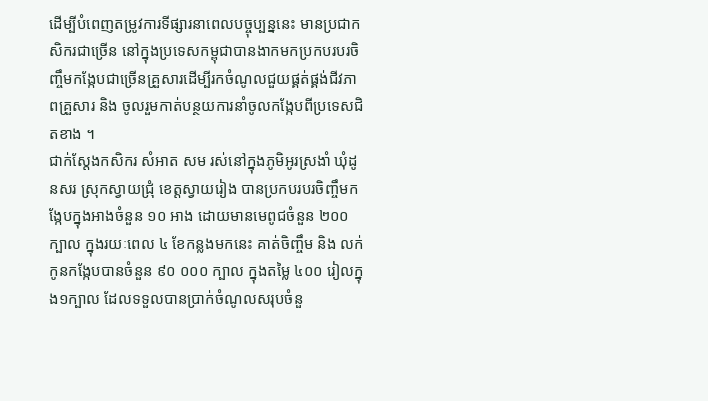ដើម្បីបំពេញតម្រូវការទីផ្សារនាពេលបច្ចុប្បន្ននេះ មានប្រជាកសិករជាច្រើន នៅក្នុងប្រទេសកម្ពុជាបានងាកមកប្រកបរបរចិញ្ចឹមកង្កែបជាច្រើនគ្រួសារដើម្បីរកចំណូលជួយផ្គត់ផ្គង់ជីវភាពគ្រួសារ និង ចូលរួមកាត់បន្ថយការនាំចូលកង្កែបពីប្រទេសជិតខាង ។
ជាក់ស្តែងកសិករ សំអាត សម រស់នៅក្នុងភូមិអូរស្រងាំ ឃុំដូនសរ ស្រុកស្វាយជ្រុំ ខេត្តស្វាយរៀង បានប្រកបរបរចិញ្ចឹមកង្កែបក្នុងអាងចំនួន ១០ អាង ដោយមានមេពូជចំនួន ២០០ ក្បាល ក្នុងរយៈពេល ៤ ខែកន្លងមកនេះ គាត់ចិញ្ចឹម និង លក់កូនកង្កែបបានចំនួន ៩០ ០០០ ក្បាល ក្នុងតម្លៃ ៤០០ រៀលក្នុង១ក្បាល ដែលទទួលបានប្រាក់ចំណូលសរុបចំនួ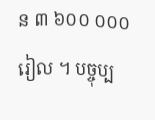ន ៣ ៦០០ ០០០ រៀល ។ បច្ចុប្ប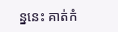ន្ននេះ គាត់កំ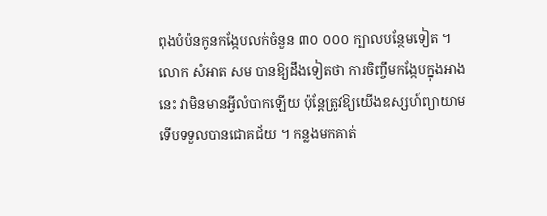ពុងបំប៉នកូនកង្កែបលក់ចំនួន ៣០ ០០០ ក្បាលបន្ថែមទៀត ។
លោក សំអាត សម បានឱ្យដឹងទៀតថា ការចិញ្ចឹមកង្កែបក្នុងអាងនេះ វាមិនមានអ្វីលំបាកឡើយ ប៉ុន្តែត្រូវឱ្យយើងឧស្សហ៍ព្យាយាម ទើបទទួលបានជោគជ័យ ។ កន្លងមកគាត់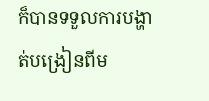ក៏បានទទួលការបង្ហាត់បង្រៀនពីម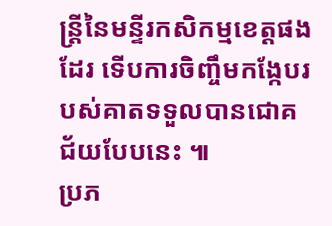ន្ត្រីនៃមន្ទីរកសិកម្មខេត្តផងដែរ ទើបការចិញ្ចឹមកង្កែបរបស់គាតទទួលបានជោគជ័យបែបនេះ ៕
ប្រភ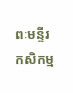ពៈមន្ទីរកសិកម្ម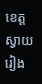ខេត្តស្វាយរៀង